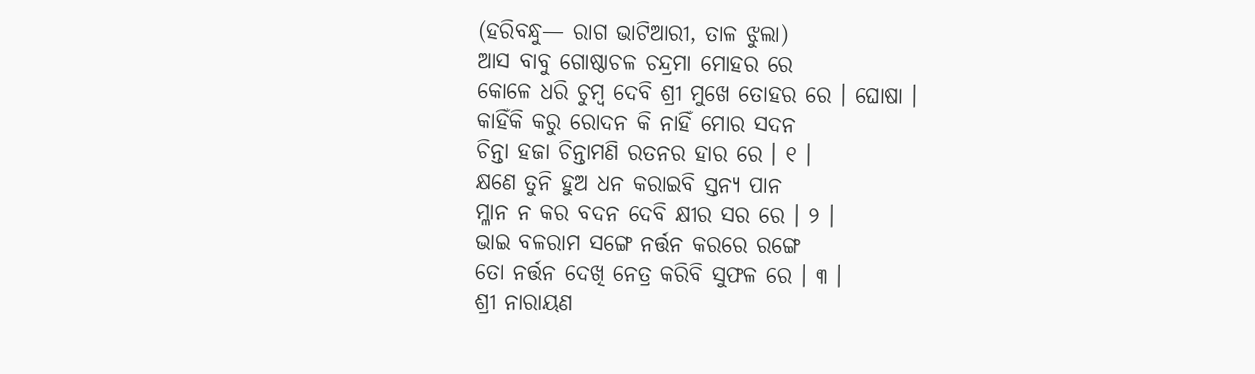(ହରିବନ୍ଧୁ— ରାଗ ଭାଟିଆରୀ, ତାଳ ଝୁଲା)
ଆସ ବାବୁ ଗୋଷ୍ଠାଚଳ ଚନ୍ଦ୍ରମା ମୋହର ରେ
କୋଳେ ଧରି ଚୁମ୍ବ ଦେବି ଶ୍ରୀ ମୁଖେ ତୋହର ରେ । ଘୋଷା ।
କାହିଁକି କରୁ ରୋଦନ କି ନାହିଁ ମୋର ସଦନ
ଚିନ୍ତା ହଜା ଚିନ୍ତାମଣି ରତନର ହାର ରେ । ୧ ।
କ୍ଷଣେ ତୁନି ହୁଅ ଧନ କରାଇବି ସ୍ତନ୍ୟ ପାନ
ମ୍ଳାନ ନ କର ବଦନ ଦେବି କ୍ଷୀର ସର ରେ । ୨ ।
ଭାଇ ବଳରାମ ସଙ୍ଗେ ନର୍ତ୍ତନ କରରେ ରଙ୍ଗେ
ତୋ ନର୍ତ୍ତନ ଦେଖି ନେତ୍ର କରିବି ସୁଫଳ ରେ । ୩ ।
ଶ୍ରୀ ନାରାୟଣ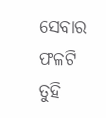ସେବାର ଫଳଟି ତୁହି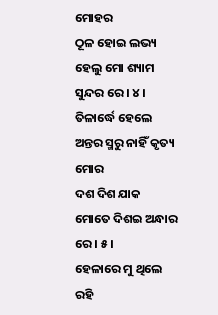ମୋହର
ଠୂଳ ହୋଇ ଲଭ୍ୟ ହେଲୁ ମୋ ଶ୍ୟାମ ସୁନ୍ଦର ରେ । ୪ ।
ତିଳାର୍ଦ୍ଧେ ହେଲେ ଅନ୍ତର ସ୍ମରୁ ନାହିଁ କୃତ୍ୟ ମୋର
ଦଶ ଦିଶ ଯାକ ମୋତେ ଦିଶଇ ଅନ୍ଧାର ରେ । ୫ ।
ହେଳାରେ ମୁ ଥିଲେ ରହି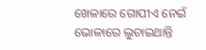ଖେଳାରେ ଗୋପୀଏ ନେଇଁ
ଭୋଳାରେ ଲୁଚାଇଥାନ୍ତି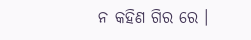ନ କହିଣ ଗିର ରେ ।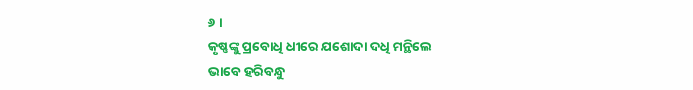୬ ।
କୃଷ୍ଣଙ୍କୁ ପ୍ରବୋଧି ଧୀରେ ଯଶୋଦା ଦଧି ମନ୍ଥିଲେ
ଭାବେ ହରିବନ୍ଧୁ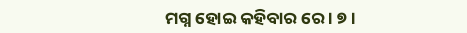ମଗ୍ନ ହୋଇ କହିବାର ରେ । ୭ ।